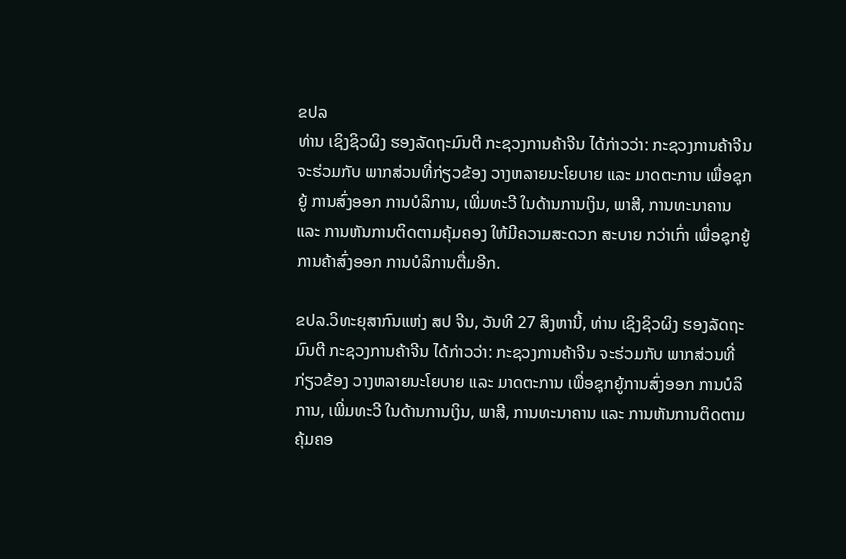ຂປລ
ທ່ານ ເຊິງຊິວຜິງ ຮອງລັດຖະມົນຕີ ກະຊວງການຄ້າຈີນ ໄດ້ກ່າວວ່າ: ກະຊວງການຄ້າຈີນ ຈະຮ່ວມກັບ ພາກສ່ວນທີ່ກ່ຽວຂ້ອງ ວາງຫລາຍນະໂຍບາຍ ແລະ ມາດຕະການ ເພື່ອຊຸກຍູ້ ການສົ່ງອອກ ການບໍລິການ, ເພີ່ມທະວີ ໃນດ້ານການເງິນ, ພາສີ, ການທະນາຄານ ແລະ ການຫັນການຕິດຕາມຄຸ້ມຄອງ ໃຫ້ມີຄວາມສະດວກ ສະບາຍ ກວ່າເກົ່າ ເພື່ອຊຸກຍູ້ ການຄ້າສົ່ງອອກ ການບໍລິການຕື່ມອີກ.

ຂປລ.ວິທະຍຸສາກົນແຫ່ງ ສປ ຈີນ, ວັນທີ 27 ສິງຫານີ້, ທ່ານ ເຊິງຊິວຜິງ ຮອງລັດຖະມົນຕີ ກະຊວງການຄ້າຈີນ ໄດ້ກ່າວວ່າ: ກະຊວງການຄ້າຈີນ ຈະຮ່ວມກັບ ພາກສ່ວນທີ່ກ່ຽວຂ້ອງ ວາງຫລາຍນະໂຍບາຍ ແລະ ມາດຕະການ ເພື່ອຊຸກຍູ້ການສົ່ງອອກ ການບໍລິການ, ເພີ່ມທະວີ ໃນດ້ານການເງິນ, ພາສີ, ການທະນາຄານ ແລະ ການຫັນການຕິດຕາມ ຄຸ້ມຄອ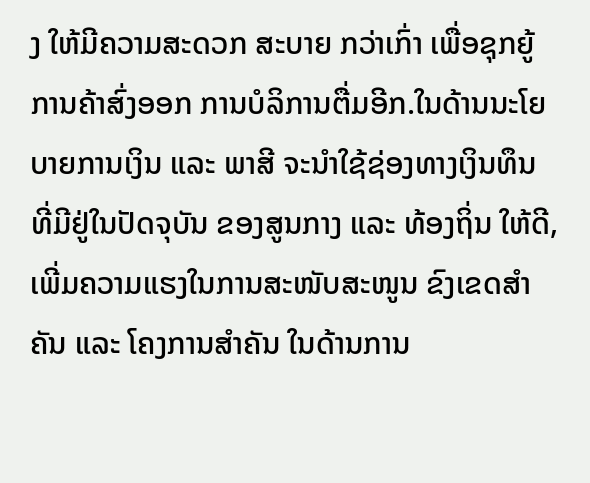ງ ໃຫ້ມີຄວາມສະດວກ ສະບາຍ ກວ່າເກົ່າ ເພື່ອຊຸກຍູ້ ການຄ້າສົ່ງອອກ ການບໍລິການຕື່ມອີກ.ໃນດ້ານນະໂຍບາຍການເງິນ ແລະ ພາສີ ຈະນຳໃຊ້ຊ່ອງທາງເງິນທຶນ ທີ່ມີຢູ່ໃນປັດຈຸບັນ ຂອງສູນກາງ ແລະ ທ້ອງຖິ່ນ ໃຫ້ດີ, ເພີ່ມຄວາມແຮງໃນການສະໜັບສະໜູນ ຂົງເຂດສຳຄັນ ແລະ ໂຄງການສຳຄັນ ໃນດ້ານການ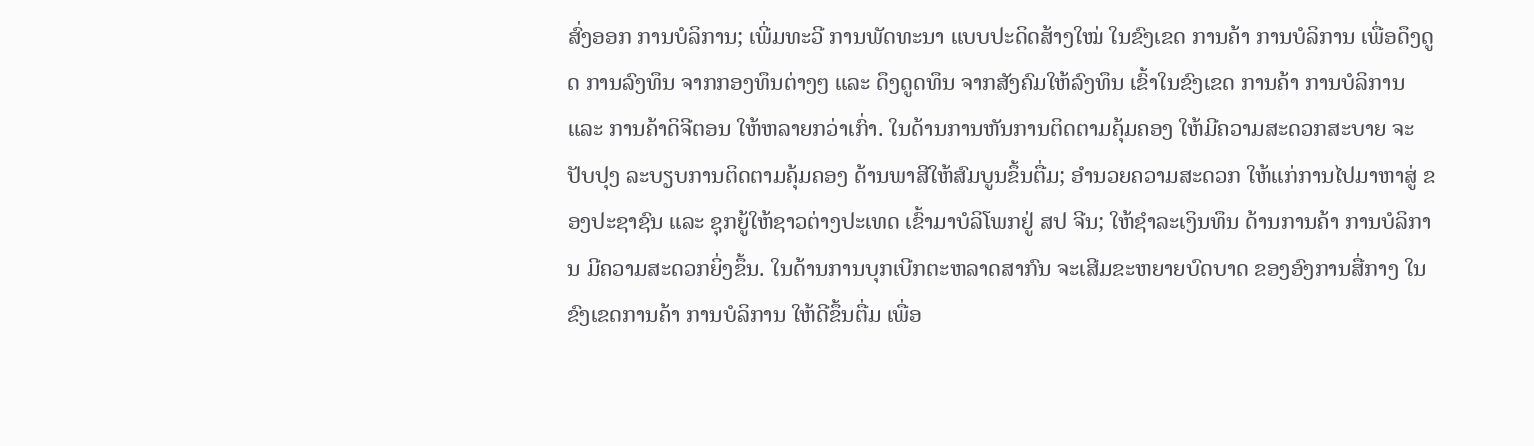ສົ່ງອອກ ການບໍລິການ; ເພີ່ມທະວີ ການພັດທະນາ ແບບປະດິດສ້າງໃໝ່ ໃນຂົງເຂດ ການຄ້າ ການບໍລິການ ເພື່ອດຶງດູດ ການລົງທຶນ ຈາກກອງທຶນຕ່າງໆ ແລະ ດຶງດູດທຶນ ຈາກສັງຄົມໃຫ້ລົງທຶນ ເຂົ້າໃນຂົງເຂດ ການຄ້າ ການບໍລິການ ແລະ ການຄ້າດິຈີຕອນ ໃຫ້ຫລາຍກວ່າເກົ່າ. ໃນດ້ານການຫັນການຕິດຕາມຄຸ້ມຄອງ ໃຫ້ມີຄວາມສະດວກສະບາຍ ຈະປັບປຸງ ລະບຽບການຕິດຕາມຄຸ້ມຄອງ ດ້ານພາສີໃຫ້ສົມບູນຂຶ້ນຕື່ມ; ອຳນວຍຄວາມສະດວກ ໃຫ້ແກ່ການໄປມາຫາສູ່ ຂອງປະຊາຊົນ ແລະ ຊຸກຍູ້ໃຫ້ຊາວຕ່າງປະເທດ ເຂົ້າມາບໍລິໂພກຢູ່ ສປ ຈີນ; ໃຫ້ຊຳລະເງິນທຶນ ດ້ານການຄ້າ ການບໍລິການ ມີຄວາມສະດວກຍິ່ງຂຶ້ນ. ໃນດ້ານການບຸກເບີກຕະຫລາດສາກົນ ຈະເສີມຂະຫຍາຍບົດບາດ ຂອງອົງການສື່ກາງ ໃນຂົງເຂດການຄ້າ ການບໍລິການ ໃຫ້ດີຂຶ້ນຕື່ມ ເພື່ອ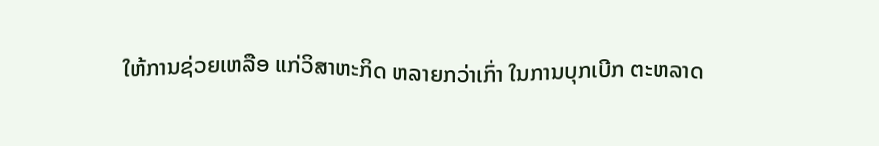ໃຫ້ການຊ່ວຍເຫລືອ ແກ່ວິສາຫະກິດ ຫລາຍກວ່າເກົ່າ ໃນການບຸກເບີກ ຕະຫລາດ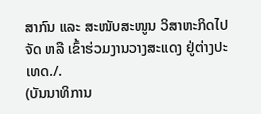ສາກົນ ແລະ ສະໜັບສະໜູນ ວິສາຫະກິດໄປຈັດ ຫລື ເຂົ້າຮ່ວມງານວາງສະແດງ ຢູ່ຕ່າງປະເທດ./.
(ບັນນາທິການ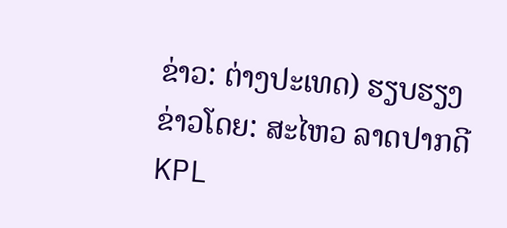ຂ່າວ: ຕ່າງປະເທດ) ຮຽບຮຽງ ຂ່າວໂດຍ: ສະໄຫວ ລາດປາກດີ
KPL